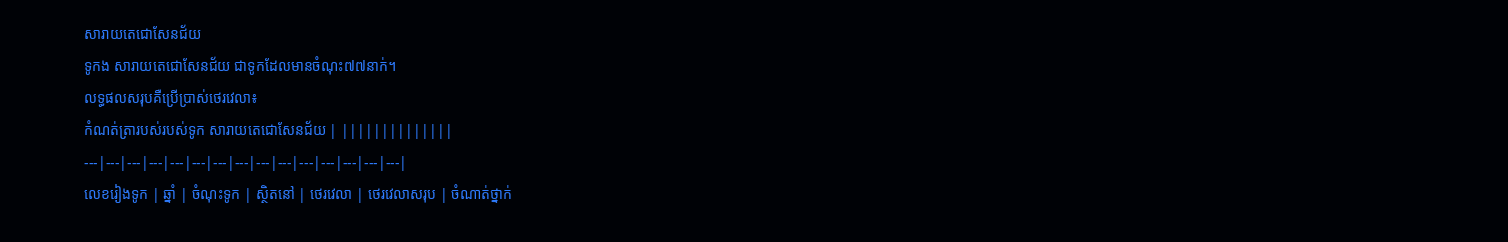សារាយតេជោសែនជ័យ
ទូកង សារាយតេជោសែនជ័យ ជាទូកដែលមានចំណុះ៧៧នាក់។
លទ្ធផលសរុបគឺប្រើប្រាស់ថេរវេលា៖
កំណត់ត្រារបស់របស់ទូក សារាយតេជោសែនជ័យ | ||||||||||||||
---|---|---|---|---|---|---|---|---|---|---|---|---|---|---|
លេខរៀងទូក | ឆ្នាំ | ចំណុះទូក | ស្ថិតនៅ | ថេរវេលា | ថេរវេលាសរុប | ចំណាត់ថ្នាក់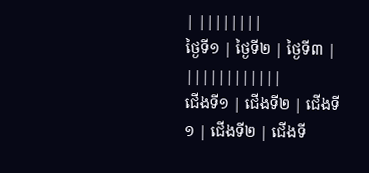| ||||||||
ថ្ងៃទី១ | ថ្ងៃទី២ | ថ្ងៃទី៣ | ||||||||||||
ជើងទី១ | ជើងទី២ | ជើងទី១ | ជើងទី២ | ជើងទី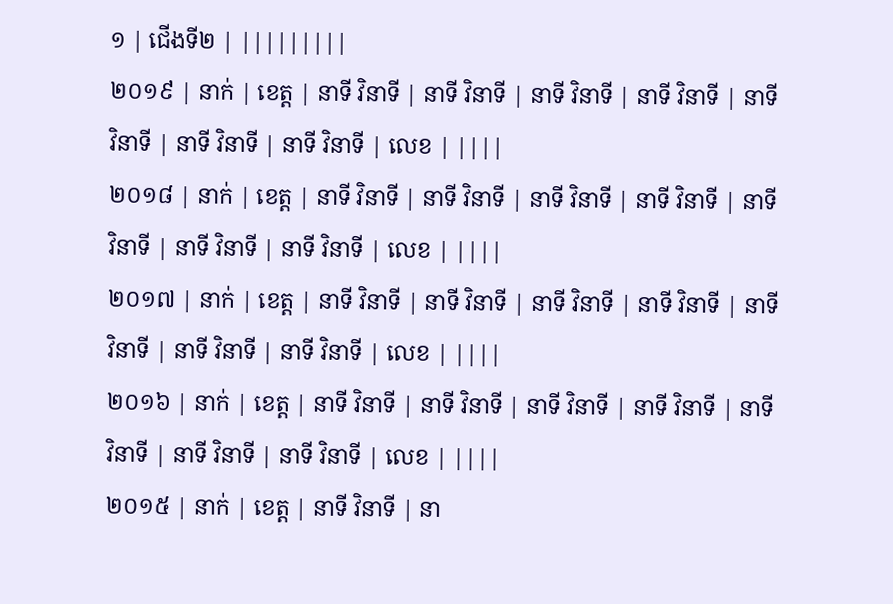១ | ជើងទី២ | |||||||||
២០១៩ | នាក់ | ខេត្ត | នាទី វិនាទី | នាទី វិនាទី | នាទី វិនាទី | នាទី វិនាទី | នាទី វិនាទី | នាទី វិនាទី | នាទី វិនាទី | លេខ | ||||
២០១៨ | នាក់ | ខេត្ត | នាទី វិនាទី | នាទី វិនាទី | នាទី វិនាទី | នាទី វិនាទី | នាទី វិនាទី | នាទី វិនាទី | នាទី វិនាទី | លេខ | ||||
២០១៧ | នាក់ | ខេត្ត | នាទី វិនាទី | នាទី វិនាទី | នាទី វិនាទី | នាទី វិនាទី | នាទី វិនាទី | នាទី វិនាទី | នាទី វិនាទី | លេខ | ||||
២០១៦ | នាក់ | ខេត្ត | នាទី វិនាទី | នាទី វិនាទី | នាទី វិនាទី | នាទី វិនាទី | នាទី វិនាទី | នាទី វិនាទី | នាទី វិនាទី | លេខ | ||||
២០១៥ | នាក់ | ខេត្ត | នាទី វិនាទី | នា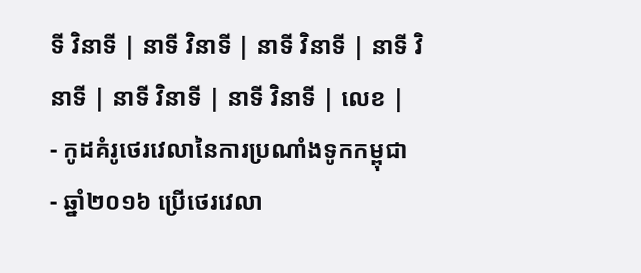ទី វិនាទី | នាទី វិនាទី | នាទី វិនាទី | នាទី វិនាទី | នាទី វិនាទី | នាទី វិនាទី | លេខ |
- កូដគំរូថេរវេលានៃការប្រណាំងទូកកម្ពុជា
- ឆ្នាំ២០១៦ ប្រើថេរវេលា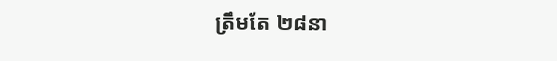ត្រឹមតែ ២៨នា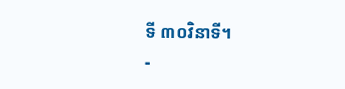ទី ៣០វិនាទី។
-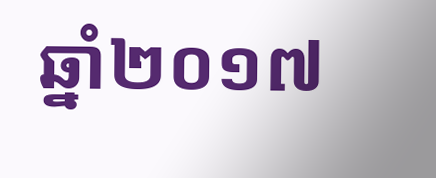ឆ្នាំ២០១៧